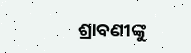ଶ୍ରାବଣୀଙ୍କୁ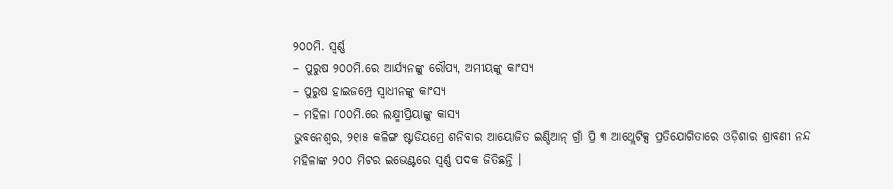୨୦୦ମି. ସ୍ୱର୍ଣ୍ଣ
– ପୁରୁଷ ୨୦୦ମି.ରେ ଆର୍ଯ୍ୟନଙ୍କୁ ରୌପ୍ୟ, ଅମୀୟଙ୍କୁ କାଂସ୍ୟ
– ପୁରୁଷ ହାଇଜମ୍ପ୍ରେ ସ୍ୱାଧୀନଙ୍କୁ କାଂସ୍ୟ
– ମହିଳା ୮୦୦ମି.ରେ ଲକ୍ଷ୍ମୀପ୍ରିୟାଙ୍କୁ କାସ୍ୟ
ଭୁବନେଶ୍ୱର, ୨୧ା୫ କଳିଙ୍ଗ ଷ୍ଟାଡିୟମ୍ରେ ଶନିବାର ଆୟୋଜିତ ଇଣ୍ଡିଆନ୍ ଗ୍ରାଁ ପ୍ରି ୩ ଆଥ୍ଲେଟିକ୍ସ ପ୍ରତିଯୋଗିତାରେ ଓଡ଼ିଶାର ଶ୍ରାବଣୀ ନନ୍ଦ ମହିଳାଙ୍କ ୨୦୦ ମିଟର ଇଭେଣ୍ଟରେ ସ୍ୱର୍ଣ୍ଣ ପଦକ ଜିତିଛନ୍ତି ।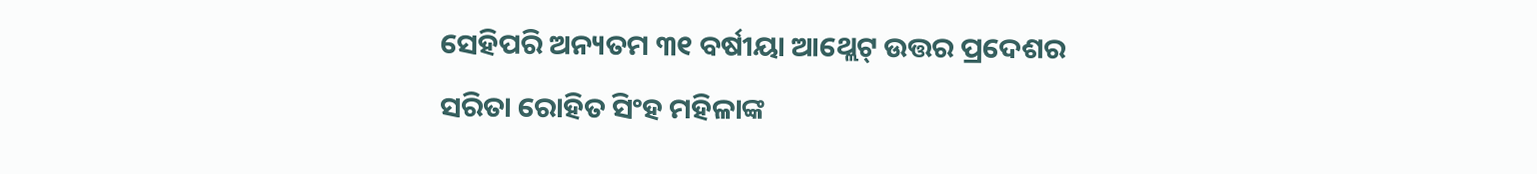ସେହିପରି ଅନ୍ୟତମ ୩୧ ବର୍ଷୀୟା ଆଥ୍ଲେଟ୍ ଉତ୍ତର ପ୍ରଦେଶର ସରିତା ରୋହିତ ସିଂହ ମହିଳାଙ୍କ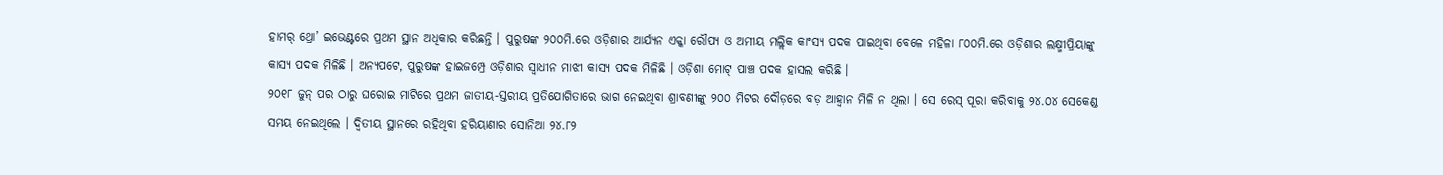ହାମର୍ ଥ୍ରୋ’ ଇଭେଣ୍ଟରେ ପ୍ରଥମ ସ୍ଥାନ ଅଧିକାର କରିଛନ୍ତି । ପୁରୁଷଙ୍କ ୨୦୦ମି.ରେ ଓଡ଼ିଶାର ଆର୍ଯ୍ୟନ ଏକ୍କା ରୌପ୍ୟ ଓ ଅମୀୟ ମଲ୍ଲିକ କାଂସ୍ୟ ପଦକ ପାଇଥିବା ବେଳେ ମହିଳା ୮୦୦ମି.ରେ ଓଡ଼ିଶାର ଲକ୍ଷ୍ମୀପ୍ରିୟାଙ୍କୁ କାସ୍ୟ ପଦକ ମିଳିଛି । ଅନ୍ୟପଟେ, ପୁରୁଷଙ୍କ ହାଇଜମ୍ପ୍ରେ ଓଡ଼ିଶାର ସ୍ୱାଧୀନ ମାଝୀ କାସ୍ୟ ପଦକ ମିଳିଛି । ଓଡ଼ିଶା ମୋଟ୍ ପାଞ୍ଚ ପଦକ ହାସଲ କରିଛି ।
୨୦୧୮ ଜୁନ୍ ପର ଠାରୁ ଘରୋଇ ମାଟିରେ ପ୍ରଥମ ଜାତୀୟ-ସ୍ତରୀୟ ପ୍ରତିଯୋଗିତାରେ ଭାଗ ନେଇଥିବା ଶ୍ରାବଣୀଙ୍କୁ ୨୦୦ ମିଟର ଦୌଡ଼ରେ ବଡ଼ ଆହ୍ୱାନ ମିଳି ନ ଥିଲା । ସେ ରେସ୍ ପୂରା କରିବାକୁ ୨୪.୦୪ ସେକେଣ୍ଡ ସମୟ ନେଇଥିଲେ । ଦ୍ୱିତୀୟ ସ୍ଥାନରେ ରହିଥିବା ହରିୟାଣାର ସୋନିଆ ୨୪.୮୨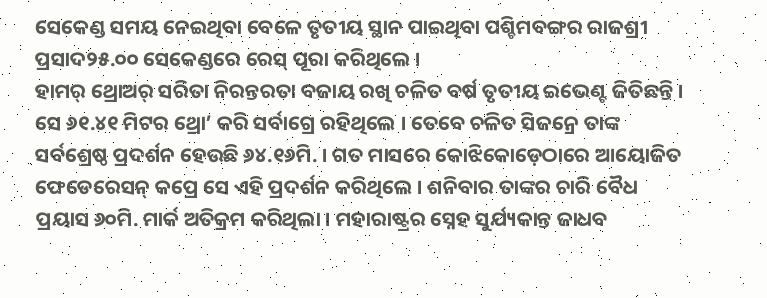ସେକେଣ୍ଡ ସମୟ ନେଇଥିବା ବେଳେ ତୃତୀୟ ସ୍ଥାନ ପାଇଥିବା ପଶ୍ଚିମବଙ୍ଗର ରାଜଶ୍ରୀ ପ୍ରସାଦ୨୫.୦୦ ସେକେଣ୍ଡରେ ରେସ୍ ପୂରା କରିଥିଲେ ।
ହାମର୍ ଥ୍ରୋଅର୍ ସରିତା ନିରନ୍ତରତା ବଜାୟ ରଖି ଚଳିତ ବର୍ଷ ତୃତୀୟ ଇଭେଣ୍ଟ ଜିତିଛନ୍ତି । ସେ ୬୧.୪୧ ମିଟର ଥ୍ରୋ’ କରି ସର୍ବାଗ୍ରେ ରହିଥିଲେ । ତେବେ ଚଳିତ ସିଜନ୍ରେ ତାଙ୍କ ସର୍ବଶ୍ରେଷ୍ଠ ପ୍ରଦର୍ଶନ ହେଉଛି ୬୪.୧୬ମି. । ଗତ ମାସରେ କୋଝିକୋଡ଼େଠାରେ ଆୟୋଜିତ ଫେଡେରେସନ୍ କପ୍ରେ ସେ ଏହି ପ୍ରଦର୍ଶନ କରିଥିଲେ । ଶନିବାର ତାଙ୍କର ଚାରି ବୈଧ ପ୍ରୟାସ ୬୦ମି. ମାର୍କ ଅତିକ୍ରମ କରିଥିଲା । ମହାରାଷ୍ଟ୍ରର ସ୍ନେହ ସୁର୍ଯ୍ୟକାନ୍ତ ଜାଧବ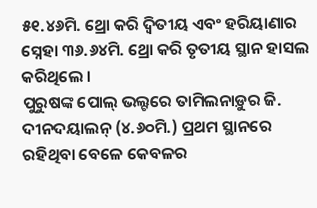୫୧.୪୬ମି. ଥ୍ରୋ କରି ଦ୍ୱିତୀୟ ଏବଂ ହରିୟାଣାର ସ୍ନେହା ୩୬.୬୪ମି. ଥ୍ରୋ କରି ତୃତୀୟ ସ୍ଥାନ ହାସଲ କରିଥିଲେ ।
ପୁରୁଷଙ୍କ ପୋଲ୍ ଭଲ୍ଟରେ ତାମିଲନାଡ଼ୁର ଜି. ଦୀନଦୟାଲନ୍ (୪.୬୦ମି.) ପ୍ରଥମ ସ୍ଥାନରେ ରହିଥିବା ବେଳେ କେବଳର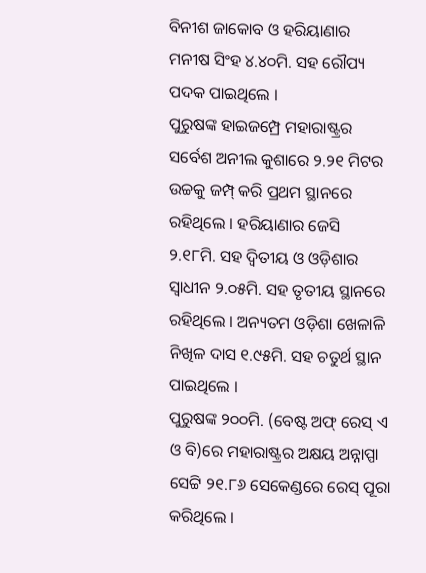ବିନୀଶ ଜାକୋବ ଓ ହରିୟାଣାର ମନୀଷ ସିଂହ ୪.୪୦ମି. ସହ ରୌପ୍ୟ ପଦକ ପାଇଥିଲେ ।
ପୁରୁଷଙ୍କ ହାଇଜମ୍ପ୍ରେ ମହାରାଷ୍ଟ୍ରର ସର୍ବେଶ ଅନୀଲ କୁଶାରେ ୨.୨୧ ମିଟର ଉଚ୍ଚକୁ ଜମ୍ପ୍ କରି ପ୍ରଥମ ସ୍ଥାନରେ ରହିଥିଲେ । ହରିୟାଣାର ଜେସି ୨.୧୮ମି. ସହ ଦ୍ୱିତୀୟ ଓ ଓଡ଼ିଶାର ସ୍ୱାଧୀନ ୨.୦୫ମି. ସହ ତୃତୀୟ ସ୍ଥାନରେ ରହିଥିଲେ । ଅନ୍ୟତମ ଓଡ଼ିଶା ଖେଳାଳି ନିଖିଳ ଦାସ ୧.୯୫ମି. ସହ ଚତୁର୍ଥ ସ୍ଥାନ ପାଇଥିଲେ ।
ପୁରୁଷଙ୍କ ୨୦୦ମି. (ବେଷ୍ଟ ଅଫ୍ ରେସ୍ ଏ ଓ ବି)ରେ ମହାରାଷ୍ଟ୍ରର ଅକ୍ଷୟ ଅନ୍ନାପ୍ପା ସେଟ୍ଟି ୨୧.୮୬ ସେକେଣ୍ଡରେ ରେସ୍ ପୂରା କରିଥିଲେ ।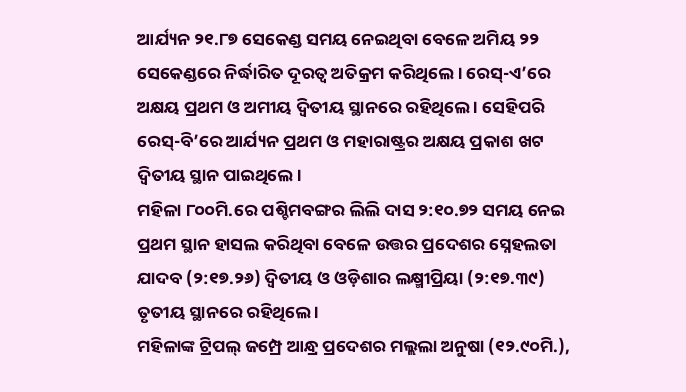ଆର୍ଯ୍ୟନ ୨୧.୮୭ ସେକେଣ୍ଡ ସମୟ ନେଇଥିବା ବେଳେ ଅମିୟ ୨୨ ସେକେଣ୍ଡରେ ନିର୍ଦ୍ଧାରିତ ଦୂରତ୍ୱ ଅତିକ୍ରମ କରିଥିଲେ । ରେସ୍-ଏ’ରେ ଅକ୍ଷୟ ପ୍ରଥମ ଓ ଅମୀୟ ଦ୍ୱିତୀୟ ସ୍ଥାନରେ ରହିଥିଲେ । ସେହିପରି ରେସ୍-ବି’ରେ ଆର୍ଯ୍ୟନ ପ୍ରଥମ ଓ ମହାରାଷ୍ଟ୍ରର ଅକ୍ଷୟ ପ୍ରକାଶ ଖଟ ଦ୍ୱିତୀୟ ସ୍ଥାନ ପାଇଥିଲେ ।
ମହିଳା ୮୦୦ମି.ରେ ପଶ୍ଚିମବଙ୍ଗର ଲିଲି ଦାସ ୨:୧୦.୭୨ ସମୟ ନେଇ ପ୍ରଥମ ସ୍ଥାନ ହାସଲ କରିଥିବା ବେଳେ ଉତ୍ତର ପ୍ରଦେଶର ସ୍ନେହଲତା ଯାଦବ (୨:୧୭.୨୬) ଦ୍ୱିତୀୟ ଓ ଓଡ଼ିଶାର ଲକ୍ଷ୍ମୀପ୍ରିୟା (୨:୧୭.୩୯) ତୃତୀୟ ସ୍ଥାନରେ ରହିଥିଲେ ।
ମହିଳାଙ୍କ ଟ୍ରିପଲ୍ ଜମ୍ପ୍ରେ ଆନ୍ଧ୍ର ପ୍ରଦେଶର ମଲ୍ଲଲା ଅନୁଷା (୧୨.୯୦ମି.),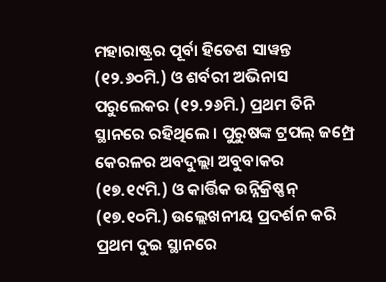ମହାରାଷ୍ଟ୍ରର ପୂର୍ବା ହିତେଶ ସାୱନ୍ତ (୧୨.୬୦ମି.) ଓ ଶର୍ବରୀ ଅଭିନାସ ପରୁଲେକର (୧୨.୨୬ମି.) ପ୍ରଥମ ତିନି ସ୍ଥାନରେ ରହିଥିଲେ । ପୁରୁଷଙ୍କ ଟ୍ରପଲ୍ ଜମ୍ପ୍ରେ କେରଳର ଅବଦୁଲ୍ଲା ଅବୁବାକର (୧୭.୧୯ମି.) ଓ କାର୍ତ୍ତିକ ଉନ୍ନିକ୍ରିଷ୍ଣନ୍ (୧୭.୧୦ମି.) ଉଲ୍ଲେଖନୀୟ ପ୍ରଦର୍ଶନ କରି ପ୍ରଥମ ଦୁଇ ସ୍ଥାନରେ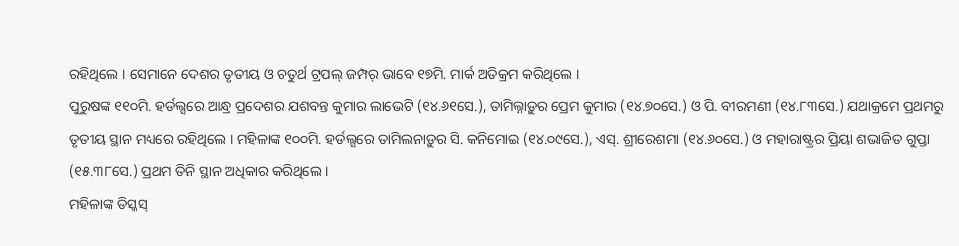ରହିଥିଲେ । ସେମାନେ ଦେଶର ତୃତୀୟ ଓ ଚତୁର୍ଥ ଟ୍ରପଲ୍ ଜମ୍ପର୍ ଭାବେ ୧୭ମି. ମାର୍କ ଅତିକ୍ରମ କରିଥିଲେ ।
ପୁରୁଷଙ୍କ ୧୧୦ମି. ହର୍ଡଲ୍ସରେ ଆନ୍ଧ୍ର ପ୍ରଦେଶର ଯଶବନ୍ତ କୁମାର ଲାଭେଟି (୧୪.୬୧ସେ.), ତାମିଲ୍ନାଡ଼ୁର ପ୍ରେମ କୁମାର (୧୪.୭୦ସେ.) ଓ ପି. ବୀରମଣୀ (୧୪.୮୩ସେ.) ଯଥାକ୍ରମେ ପ୍ରଥମରୁ ତୃତୀୟ ସ୍ଥାନ ମଧ୍ୟରେ ରହିଥିଲେ । ମହିଳାଙ୍କ ୧୦୦ମି. ହର୍ଡଲ୍ସରେ ତାମିଲନାଡ଼ୁର ସି. କନିମୋଇ (୧୪.୦୯ସେ.), ଏସ୍. ଶ୍ରୀରେଶମା (୧୪.୬୦ସେ.) ଓ ମହାରାଷ୍ଟ୍ରର ପ୍ରିୟା ଶଭାଜିତ ଗୁପ୍ତା (୧୫.୩୮ସେ.) ପ୍ରଥମ ତିନି ସ୍ଥାନ ଅଧିକାର କରିଥିଲେ ।
ମହିଳାଙ୍କ ଡିସ୍କସ୍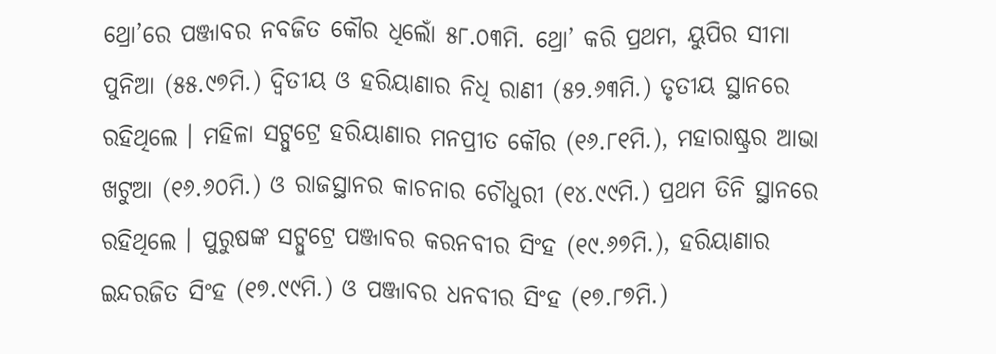ଥ୍ରୋ’ରେ ପଞ୍ଜାବର ନବଜିତ କୌର ଧିଲୋଁ ୫୮.୦୩ମି. ଥ୍ରୋ’ କରି ପ୍ରଥମ, ୟୁପିର ସୀମା ପୁନିଆ (୫୫.୯୭ମି.) ଦ୍ୱିତୀୟ ଓ ହରିୟାଣାର ନିଧି ରାଣୀ (୫୨.୬୩ମି.) ତୃତୀୟ ସ୍ଥାନରେ ରହିଥିଲେ । ମହିଳା ସଟ୍ପୁଟ୍ରେ ହରିୟାଣାର ମନପ୍ରୀତ କୌର (୧୬.୮୧ମି.), ମହାରାଷ୍ଟ୍ରର ଆଭା ଖଟୁଆ (୧୬.୬୦ମି.) ଓ ରାଜସ୍ଥାନର କାଚନାର ଚୌଧୁରୀ (୧୪.୯୯ମି.) ପ୍ରଥମ ତିନି ସ୍ଥାନରେ ରହିଥିଲେ । ପୁରୁଷଙ୍କ ସଟ୍ପୁଟ୍ରେ ପଞ୍ଜାବର କରନବୀର ସିଂହ (୧୯.୬୭ମି.), ହରିୟାଣାର ଇନ୍ଦରଜିତ ସିଂହ (୧୭.୯୯ମି.) ଓ ପଞ୍ଜାବର ଧନବୀର ସିଂହ (୧୭.୮୭ମି.)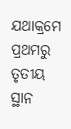ଯଥାକ୍ରମେ ପ୍ରଥମରୁ ତୃତୀୟ ସ୍ଥାନ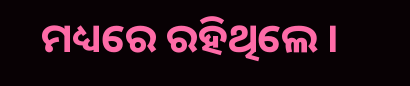ମଧ୍ୟରେ ରହିଥିଲେ ।